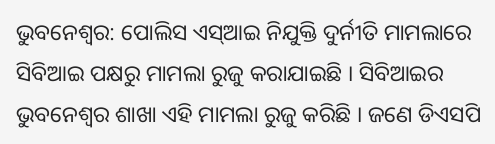ଭୁବନେଶ୍ୱର: ପୋଲିସ ଏସ୍ଆଇ ନିଯୁକ୍ତି ଦୁର୍ନୀତି ମାମଲାରେ ସିବିଆଇ ପକ୍ଷରୁ ମାମଲା ରୁଜୁ କରାଯାଇଛି । ସିବିଆଇର ଭୁବନେଶ୍ୱର ଶାଖା ଏହି ମାମଲା ରୁଜୁ କରିଛି । ଜଣେ ଡିଏସପି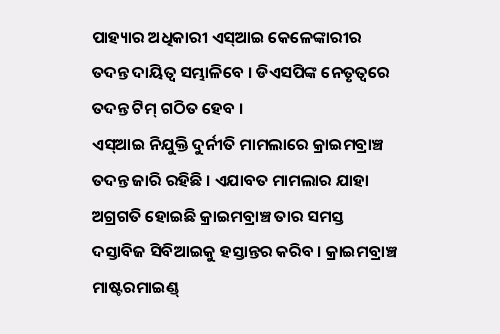ପାହ୍ୟାର ଅଧିକାରୀ ଏସ୍ଆଇ କେଳେଙ୍କାରୀର ତଦନ୍ତ ଦାୟିତ୍ୱ ସମ୍ଭାଳିବେ । ଡିଏସପିଙ୍କ ନେତୃତ୍ୱରେ ତଦନ୍ତ ଟିମ୍ ଗଠିତ ହେବ ।
ଏସ୍ଆଇ ନିଯୁକ୍ତି ଦୁର୍ନୀତି ମାମଲାରେ କ୍ରାଇମବ୍ରାଞ୍ଚ ତଦନ୍ତ ଜାରି ରହିଛି । ଏଯାବତ ମାମଲାର ଯାହା ଅଗ୍ରଗତି ହୋଇଛି କ୍ରାଇମବ୍ରାଞ୍ଚ ତାର ସମସ୍ତ ଦସ୍ତାବିଜ ସିବିଆଇକୁ ହସ୍ତାନ୍ତର କରିବ । କ୍ରାଇମବ୍ରାଞ୍ଚ ମାଷ୍ଟରମାଇଣ୍ଡ୍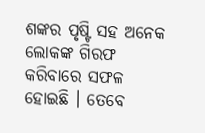ଶଙ୍କର ପୃଷ୍ଟି ସହ ଅନେକ ଲୋକଙ୍କ ଗିରଫ କରିବାରେ ସଫଳ ହୋଇଛି । ତେବେ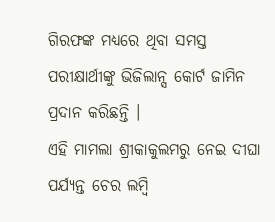ଗିରଫଙ୍କ ମଧ୍ୟରେ ଥିବା ସମସ୍ତ ପରୀକ୍ଷାର୍ଥୀଙ୍କୁ ଭିଜିଲାନ୍ସ କୋର୍ଟ ଜାମିନ ପ୍ରଦାନ କରିଛନ୍ତି ।
ଏହି ମାମଲା ଶ୍ରୀକାକୁଲମରୁ ନେଇ ଦୀଘା ପର୍ଯ୍ୟନ୍ତ ଚେର ଲମ୍ବି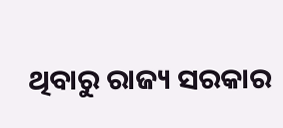ଥିବାରୁ ରାଜ୍ୟ ସରକାର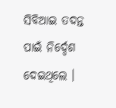ସିବିଆଇ ତଦନ୍ତ ପାଇଁ ନିର୍ଦ୍ଦେଶ ଦେଇଥିଲେ ।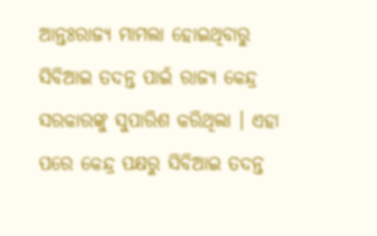ଆନ୍ତଃରାଜ୍ୟ ମାମଲା ହୋଇଥିବାରୁ ସିବିଆଇ ତଦନ୍ତ ପାଇଁ ରାଜ୍ୟ କେନ୍ଦ୍ର ସରକାରଙ୍କୁ ସୁପାରିଶ କରିଥିଲା । ଏହା ପରେ କେନ୍ଦ୍ର ପକ୍ଷରୁ ସିବିଆଇ ତଦନ୍ତ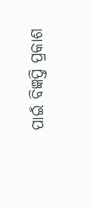ପାଇଁ ବିଜ୍ଞପ୍ତି ପ୍ରକାଶ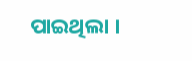ପାଇଥିଲା ।